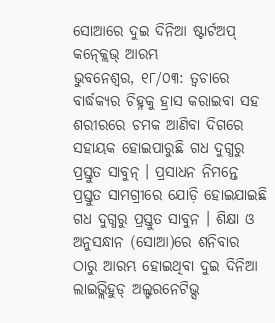ସୋଆରେ ଦୁଇ ଦିନିଆ ଷ୍ଟାର୍ଟଅପ୍ କନ୍କ୍ଲେଭ୍ ଆରମ୍ଭ
ଭୁବନେଶ୍ୱର, ୧୮/୦୩: ତ୍ୱଚାରେ ବାର୍ଦ୍ଧକ୍ୟର ଚିହ୍ନକୁ ହ୍ରାସ କରାଇବା ସହ ଶରୀରରେ ଚମକ ଆଣିବା ଦିଗରେ ସହାୟକ ହୋଇପାରୁଛି ଗଧ ଦୁଗ୍ଧରୁ ପ୍ରସ୍ତୁତ ସାବୁନ୍ । ପ୍ରସାଧନ ନିମନ୍ତେ ପ୍ରସ୍ତୁତ ସାମଗ୍ରୀରେ ଯୋଡ଼ି ହୋଇଯାଇଛି ଗଧ ଦୁଗ୍ଧରୁ ପ୍ରସ୍ତୁତ ସାବୁନ । ଶିକ୍ଷା ଓ ଅନୁସନ୍ଧାନ (ସୋଆ)ରେ ଶନିବାର ଠାରୁ ଆରମ୍ଭ ହୋଇଥିବା ଦୁଇ ଦିନିଆ ଲାଇଭ୍ଲିହୁଡ୍ ଅଲ୍ଟରନେଟିଭ୍ସ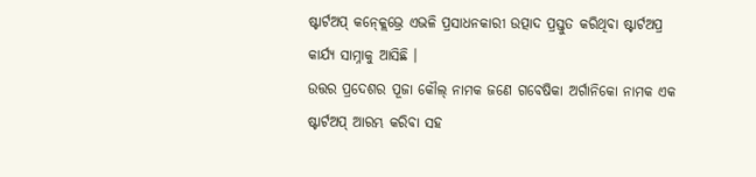ଷ୍ଟାର୍ଟଅପ୍ କନ୍କ୍ଲେଭ୍ରେ ଏଭଳି ପ୍ରସାଧନକାରୀ ଉତ୍ପାଦ ପ୍ରସ୍ତୁତ କରିଥିବା ଷ୍ଟାର୍ଟଅପ୍ର କାର୍ଯ୍ୟ ସାମ୍ନାକୁ ଆସିଛି ।
ଉତ୍ତର ପ୍ରଦେଶର ପୂଜା କୌଲ୍ ନାମକ ଜଣେ ଗବେଷିକା ଅର୍ଗାନିକୋ ନାମକ ଏକ ଷ୍ଟାର୍ଟଅପ୍ ଆରମ୍ଭ କରିବା ସହ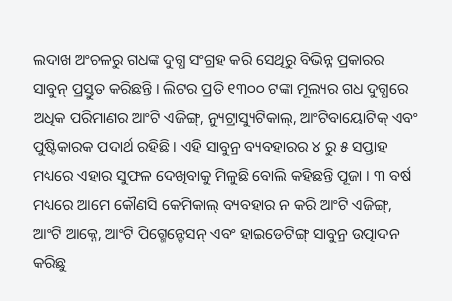ଲଦାଖ ଅଂଚଳରୁ ଗଧଙ୍କ ଦୁଗ୍ଧ ସଂଗ୍ରହ କରି ସେଥିରୁ ବିଭିନ୍ନ ପ୍ରକାରର ସାବୁନ୍ ପ୍ରସ୍ତୁତ କରିଛନ୍ତି । ଲିଟର ପ୍ରତି ୧୩୦୦ ଟଙ୍କା ମୂଲ୍ୟର ଗଧ ଦୁଗ୍ଧରେ ଅଧିକ ପରିମାଣର ଆଂଟି ଏଜିଙ୍ଗ୍, ନ୍ୟୁଟ୍ରାସ୍ୟୁଟିକାଲ୍, ଆଂଟିବାୟୋଟିକ୍ ଏବଂ ପୁଷ୍ଟିକାରକ ପଦାର୍ଥ ରହିଛି । ଏହି ସାବୁନ୍ର ବ୍ୟବହାରର ୪ ରୁ ୫ ସପ୍ତାହ ମଧ୍ୟରେ ଏହାର ସୁଫଳ ଦେଖିବାକୁ ମିଳୁଛି ବୋଲି କହିଛନ୍ତି ପୂଜା । ୩ ବର୍ଷ ମଧ୍ୟରେ ଆମେ କୌଣସି କେମିକାଲ୍ ବ୍ୟବହାର ନ କରି ଆଂଟି ଏଜିଙ୍ଗ୍, ଆଂଟି ଆକ୍ନେ, ଆଂଟି ପିଗ୍ମେନ୍ଟେସନ୍ ଏବଂ ହାଇଡେଟିଙ୍ଗ୍ ସାବୁନ୍ର ଉତ୍ପାଦନ କରିଛୁ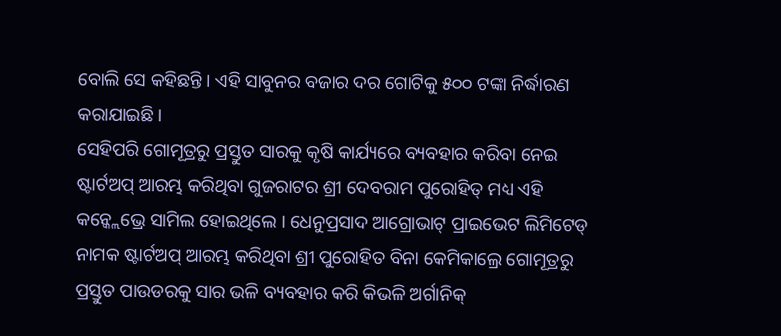ବୋଲି ସେ କହିଛନ୍ତି । ଏହି ସାବୁନର ବଜାର ଦର ଗୋଟିକୁ ୫୦୦ ଟଙ୍କା ନିର୍ଦ୍ଧାରଣ କରାଯାଇଛି ।
ସେହିପରି ଗୋମୂତ୍ରରୁ ପ୍ରସ୍ତୁତ ସାରକୁ କୃଷି କାର୍ଯ୍ୟରେ ବ୍ୟବହାର କରିବା ନେଇ ଷ୍ଟାର୍ଟଅପ୍ ଆରମ୍ଭ କରିଥିବା ଗୁଜରାଟର ଶ୍ରୀ ଦେବରାମ ପୁରୋହିତ୍ ମଧ୍ୟ ଏହି କନ୍କ୍ଲେଭ୍ରେ ସାମିଲ ହୋଇଥିଲେ । ଧେନୁପ୍ରସାଦ ଆଗ୍ରୋଭାଟ୍ ପ୍ରାଇଭେଟ ଲିମିଟେଡ୍ ନାମକ ଷ୍ଟାର୍ଟଅପ୍ ଆରମ୍ଭ କରିଥିବା ଶ୍ରୀ ପୁରୋହିତ ବିନା କେମିକାଲ୍ରେ ଗୋମୂତ୍ରରୁ ପ୍ରସ୍ତୁତ ପାଉଡରକୁ ସାର ଭଳି ବ୍ୟବହାର କରି କିଭଳି ଅର୍ଗାନିକ୍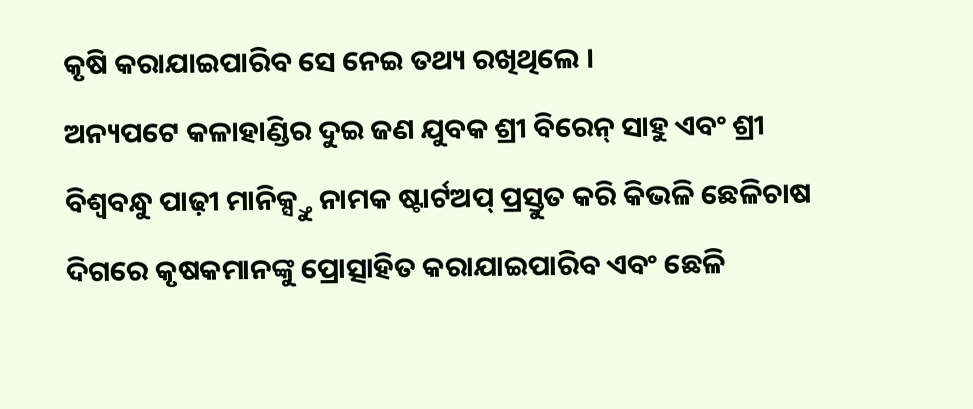କୃଷି କରାଯାଇପାରିବ ସେ ନେଇ ତଥ୍ୟ ରଖିଥିଲେ ।
ଅନ୍ୟପଟେ କଳାହାଣ୍ଡିର ଦୁଇ ଜଣ ଯୁବକ ଶ୍ରୀ ବିରେନ୍ ସାହୁ ଏବଂ ଶ୍ରୀ ବିଶ୍ୱବନ୍ଧୁ ପାଢ଼ୀ ମାନିକ୍ସ୍ତୁ ନାମକ ଷ୍ଟାର୍ଟଅପ୍ ପ୍ରସ୍ତୁତ କରି କିଭଳି ଛେଳିଚାଷ ଦିଗରେ କୃଷକମାନଙ୍କୁ ପ୍ରୋତ୍ସାହିତ କରାଯାଇପାରିବ ଏବଂ ଛେଳି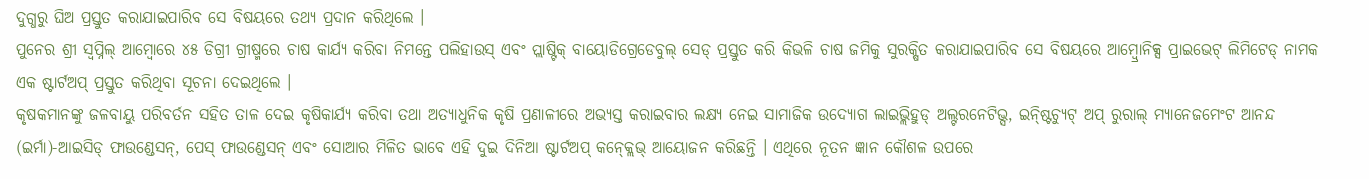ଦୁଗ୍ଧରୁ ଘିଅ ପ୍ରସ୍ତୁତ କରାଯାଇପାରିବ ସେ ବିଷୟରେ ତଥ୍ୟ ପ୍ରଦାନ କରିଥିଲେ ।
ପୁନେର ଶ୍ରୀ ସ୍ୱପ୍ନିଲ୍ ଆମ୍ବୋରେ ୪୫ ଡିଗ୍ରୀ ଗ୍ରୀଷ୍ମରେ ଚାଷ କାର୍ଯ୍ୟ କରିବା ନିମନ୍ତେ ପଲିହାଉସ୍ ଏବଂ ପ୍ଲାଷ୍ଟିକ୍ ବାୟୋଡିଗ୍ରେଡେବୁଲ୍ ସେଡ୍ ପ୍ରସ୍ତୁତ କରି କିଭଳି ଚାଷ ଜମିକୁ ସୁରକ୍ଷିତ କରାଯାଇପାରିବ ସେ ବିଷୟରେ ଆମ୍ବ୍ରୋନିକ୍ସ ପ୍ରାଇଭେଟ୍ ଲିମିଟେଡ୍ ନାମକ ଏକ ଷ୍ଟାର୍ଟଅପ୍ ପ୍ରସ୍ତୁତ କରିଥିବା ସୂଚନା ଦେଇଥିଲେ ।
କୃଷକମାନଙ୍କୁ ଜଳବାୟୁ ପରିବର୍ତନ ସହିତ ତାଳ ଦେଇ କୃଷିକାର୍ଯ୍ୟ କରିବା ତଥା ଅତ୍ୟାଧୁନିକ କୃଷି ପ୍ରଣାଳୀରେ ଅଭ୍ୟସ୍ତ କରାଇବାର ଲକ୍ଷ୍ୟ ନେଇ ସାମାଜିକ ଉଦ୍ୟୋଗ ଲାଇଭ୍ଲିହୁଡ୍ ଅଲ୍ଟରନେଟିଭ୍ସ, ଇନ୍ଷ୍ଟିଚ୍ୟୁଟ୍ ଅପ୍ ରୁରାଲ୍ ମ୍ୟାନେଜମେଂଟ ଆନନ୍ଦ (ଇର୍ମା)-ଆଇସିଡ୍ ଫାଉଣ୍ଡେସନ୍, ପେସ୍ ଫାଉଣ୍ଡେସନ୍ ଏବଂ ସୋଆର ମିଳିତ ଭାବେ ଏହି ଦୁଇ ଦିନିଆ ଷ୍ଟାର୍ଟଅପ୍ କନ୍କ୍ଲେଭ୍ ଆୟୋଜନ କରିଛନ୍ତି । ଏଥିରେ ନୂତନ ଜ୍ଞାନ କୌଶଳ ଉପରେ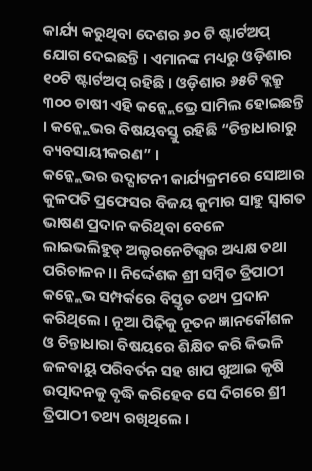କାର୍ଯ୍ୟ କରୁଥିବା ଦେଶର ୬୦ ଟି ଷ୍ଟାର୍ଟଅପ୍ ଯୋଗ ଦେଇଛନ୍ତି । ଏମାନଙ୍କ ମଧ୍ୟରୁ ଓଡ଼ିଶାର ୧୦ଟି ଷ୍ଟାର୍ଟଅପ୍ ରହିଛି । ଓଡ଼ିଶାର ୬୫ଟି ବ୍ଲକ୍ରୁ ୩୦୦ ଚାଷୀ ଏହି କନ୍କ୍ଲେଭ୍ରେ ସାମିଲ ହୋଇଛନ୍ତି । କନ୍କ୍ଲେଭର ବିଷୟବସ୍ତୁ ରହିଛି “ଚିନ୍ତାଧାରାରୁ ବ୍ୟବସାୟୀକରଣ” ।
କନ୍କ୍ଲେଭର ଉଦ୍ଘାଟନୀ କାର୍ଯ୍ୟକ୍ରମରେ ସୋଆର କୁଳପତି ପ୍ରଫେସର ବିଜୟ କୁମାର ସାହୁ ସ୍ୱାଗତ ଭାଷଣ ପ୍ରଦାନ କରିଥିବା ବେଳେ ଲାଇଭଲିହୁଡ୍ ଅଲ୍ଟରନେଟିଭ୍ସର ଅଧ୍ୟକ୍ଷ ତଥା ପରିଚାଳନ।। ନିର୍ଦ୍ଦେଶକ ଶ୍ରୀ ସମ୍ବିତ ତ୍ରିପାଠୀ କନ୍କ୍ଲେଭ ସମ୍ପର୍କରେ ବିସ୍ତୃତ ତଥ୍ୟ ପ୍ରଦାନ କରିଥିଲେ । ନୂଆ ପିଢ଼ିକୁ ନୂତନ ଜ୍ଞାନକୌଶଳ ଓ ଚିନ୍ତାଧାରା ବିଷୟରେ ଶିକ୍ଷିତ କରି କିଭଳି ଜଳବାୟୁ ପରିବର୍ତନ ସହ ଖାପ ଖୁଆଇ କୃଷି ଉତ୍ପାଦନକୁ ବୃଦ୍ଧି କରିହେବ ସେ ଦିଗରେ ଶ୍ରୀ ତ୍ରିପାଠୀ ତଥ୍ୟ ରଖିଥିଲେ ।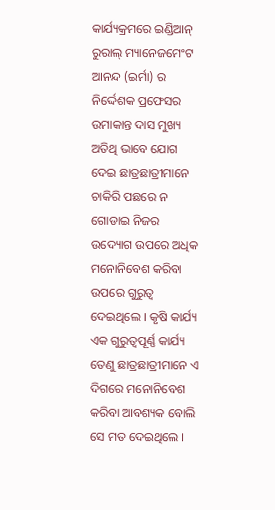କାର୍ଯ୍ୟକ୍ରମରେ ଇଣ୍ଡିଆନ୍ ରୁରାଲ୍ ମ୍ୟାନେଜମେଂଟ ଆନନ୍ଦ (ଇର୍ମା) ର ନିର୍ଦ୍ଦେଶକ ପ୍ରଫେସର ଉମାକାନ୍ତ ଦାସ ମୁଖ୍ୟ ଅତିଥି ଭାବେ ଯୋଗ ଦେଇ ଛାତ୍ରଛାତ୍ରୀମାନେ ଚାକିରି ପଛରେ ନ ଗୋଡାଇ ନିଜର ଉଦ୍ୟୋଗ ଉପରେ ଅଧିକ ମନୋନିବେଶ କରିବା ଉପରେ ଗୁରୁତ୍ୱ ଦେଇଥିଲେ । କୃଷି କାର୍ଯ୍ୟ ଏକ ଗୁରୁତ୍ୱପୂର୍ଣ୍ଣ କାର୍ଯ୍ୟ ତେଣୁ ଛାତ୍ରଛାତ୍ରୀମାନେ ଏ ଦିଗରେ ମନୋନିବେଶ କରିବା ଆବଶ୍ୟକ ବୋଲି ସେ ମତ ଦେଇଥିଲେ ।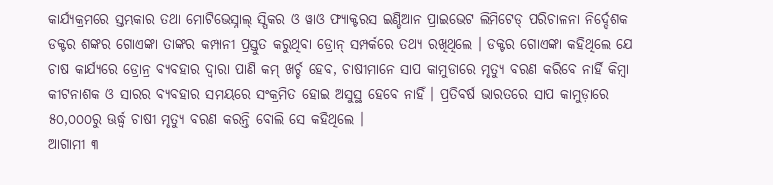କାର୍ଯ୍ୟକ୍ରମରେ ସ୍ତମ୍ଭକାର ତଥା ମୋଟିଭେସ୍ନାଲ୍ ସ୍ପିକର ଓ ୱାଓ ଫ୍ୟାକ୍ଟରସ ଇଣ୍ଡିଆନ ପ୍ରାଇଭେଟ ଲିମିଟେଡ୍ ପରିଚାଳନା ନିର୍ଦ୍ଦେଶକ ଡକ୍ଟର ଶଙ୍କର ଗୋଏଙ୍କା ତାଙ୍କର କମ୍ପାନୀ ପ୍ରସ୍ତୁତ କରୁଥିବା ଡ୍ରୋନ୍ ସମ୍ପର୍କରେ ତଥ୍ୟ ରଖିଥିଲେ । ଡକ୍ଟର ଗୋଏଙ୍କା କହିଥିଲେ ଯେ ଚାଷ କାର୍ଯ୍ୟରେ ଡ୍ରୋନ୍ର ବ୍ୟବହାର ଦ୍ୱାରା ପାଣି କମ୍ ଖର୍ଚ୍ଚ ହେବ, ଚାଷୀମାନେ ସାପ କାମୁଡାରେ ମୃତ୍ୟୁ ବରଣ କରିବେ ନାର୍ହି କିମ୍ବା କୀଟନାଶକ ଓ ସାରର ବ୍ୟବହାର ସମୟରେ ସଂକ୍ରମିତ ହୋଇ ଅସୁସ୍ଥ ହେବେ ନାହିଁ । ପ୍ରତିବର୍ଷ ଭାରତରେ ସାପ କାମୁଡ଼ାରେ ୫୦,୦୦୦ରୁ ଊର୍ଦ୍ଧ୍ୱ ଚାଷୀ ମୃତ୍ୟୁ ବରଣ କରନ୍ତି ବୋଲି ସେ କହିଥିଲେ ।
ଆଗାମୀ ୩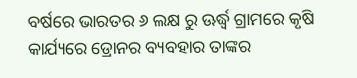ବର୍ଷରେ ଭାରତର ୬ ଲକ୍ଷ ରୁ ଊର୍ଦ୍ଧ୍ୱ ଗ୍ରାମରେ କୃଷି କାର୍ଯ୍ୟରେ ଡ୍ରୋନର ବ୍ୟବହାର ତାଙ୍କର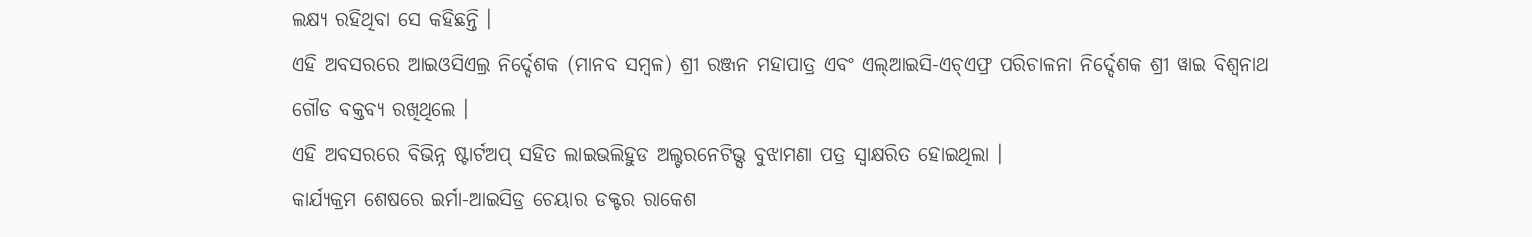ଲକ୍ଷ୍ୟ ରହିଥିବା ସେ କହିଛନ୍ତି ।
ଏହି ଅବସରରେ ଆଇଓସିଏଲ୍ର ନିର୍ଦ୍ଦେଶକ (ମାନବ ସମ୍ବଳ) ଶ୍ରୀ ରଞ୍ଜନ ମହାପାତ୍ର ଏବଂ ଏଲ୍ଆଇସି-ଏଚ୍ଏଫ୍ର ପରିଚାଳନା ନିର୍ଦ୍ଦେଶକ ଶ୍ରୀ ୱାଇ ବିଶ୍ୱନାଥ ଗୌଡ ବକ୍ତବ୍ୟ ରଖିଥିଲେ ।
ଏହି ଅବସରରେ ବିଭିନ୍ନ ଷ୍ଟାର୍ଟଅପ୍ ସହିତ ଲାଇଭଲିହୁଡ ଅଲ୍ଟରନେଟିଭ୍ସ ବୁଝାମଣା ପତ୍ର ସ୍ୱାକ୍ଷରିତ ହୋଇଥିଲା ।
କାର୍ଯ୍ୟକ୍ରମ ଶେଷରେ ଇର୍ମା-ଆଇସିଡ୍ର ଚେୟାର ଡକ୍ଟର ରାକେଶ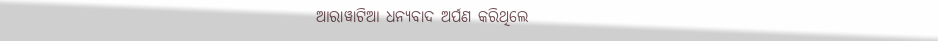ଆରାୱାଟିଆ ଧନ୍ୟବାଦ ଅର୍ପଣ କରିଥିଲେ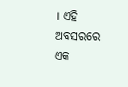। ଏହି ଅବସରରେ ଏକ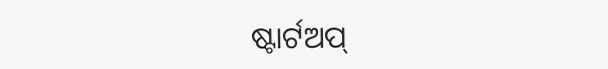ଷ୍ଟାର୍ଟଅପ୍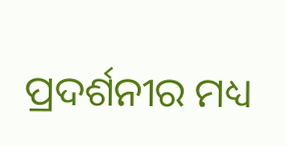ପ୍ରଦର୍ଶନୀର ମଧ୍ୟ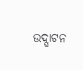ଉଦ୍ଘାଟନ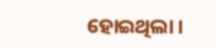ହୋଇଥିଲା ।